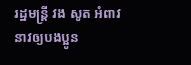រដ្ឋមន្រ្តី វង សូត អំពាវនាវឲ្យបងប្អូន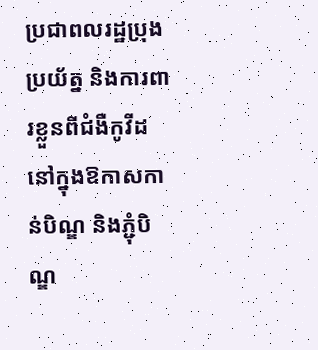ប្រជាពលរដ្ឋប្រុងប្រយ័ត្ន និងការពារខ្លួនពីជំងឺកូវីដ នៅក្នុងឱកាសកាន់បិណ្ឌ និងភ្ជុំបិណ្ឌ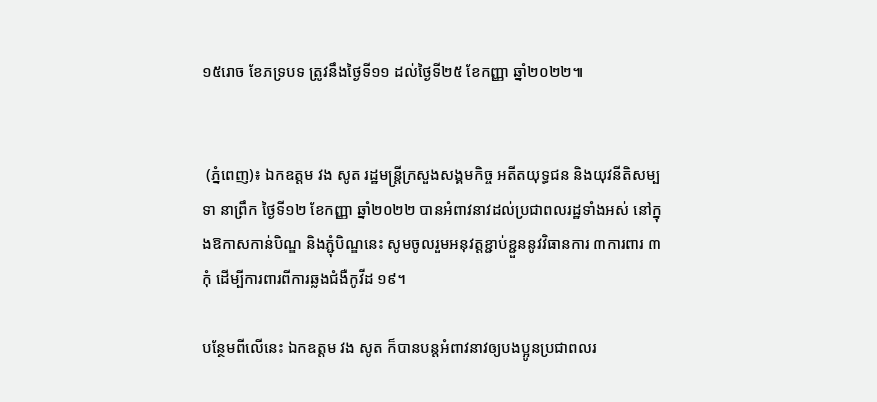១៥រោច ខែភទ្របទ ត្រូវនឹងថ្ងៃទី១១ ដល់ថ្ងៃទី២៥ ខែកញ្ញា ឆ្នាំ២០២២៕


 (ភ្នំពេញ)៖ ឯកឧត្តម វង សូត រដ្ឋមន្រ្តីក្រសួងសង្គមកិច្ច អតីតយុទ្ធជន និងយុវនីតិសម្បទា នាព្រឹក ថ្ងៃទី១២ ខែកញ្ញា ឆ្នាំ២០២២ បានអំពាវនាវដល់ប្រជាពលរដ្ឋទាំងអស់ នៅក្នុងឱកាសកាន់បិណ្ឌ និងភ្ជុំបិណ្ឌនេះ សូមចូលរួមអនុវត្តខ្ជាប់ខ្ជួននូវវិធានការ ៣ការពារ ៣កុំ ដើម្បីការពារពីការឆ្លងជំងឺកូវីដ ១៩។

បន្ថែមពីលើនេះ ឯកឧត្តម វង សូត ក៏បានបន្តអំពាវនាវឲ្យបងប្អូនប្រជាពលរ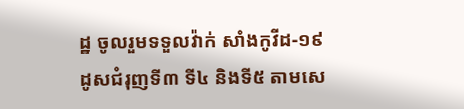ដ្ឋ ចូលរួមទទួលវ៉ាក់ សាំងកូវីដ-១៩ ដូសជំរុញទី៣ ទី៤ និងទី៥ តាមសេ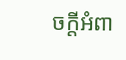ចក្តីអំពា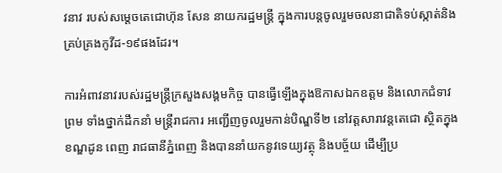វនាវ របស់សម្តេចតេជោហ៊ុន សែន នាយករដ្ឋមន្រ្តី ក្នុងការបន្តចូលរួមចលនាជាតិទប់ស្កាត់និងគ្រប់គ្រងកូវីដ-១៩ផងដែរ។

ការអំពាវនាវរបស់រដ្ឋមន្រ្តីក្រសួងសង្គមកិច្ច បានធ្វើឡើងក្នុងឱកាសឯកឧត្តម និងលោកជំទាវ ព្រម ទាំងថ្នាក់ដឹកនាំ មន្រ្តីរាជការ អញ្ជើញចូលរួមកាន់បិណ្ឌទី២ នៅវត្តសារាវន្តតេជោ ស្ថិតក្នុងខណ្ឌដូន ពេញ រាជធានីភ្នំពេញ និងបាននាំយកនូវទេយ្យវត្ថុ និងបច្ច័យ ដើម្បីប្រ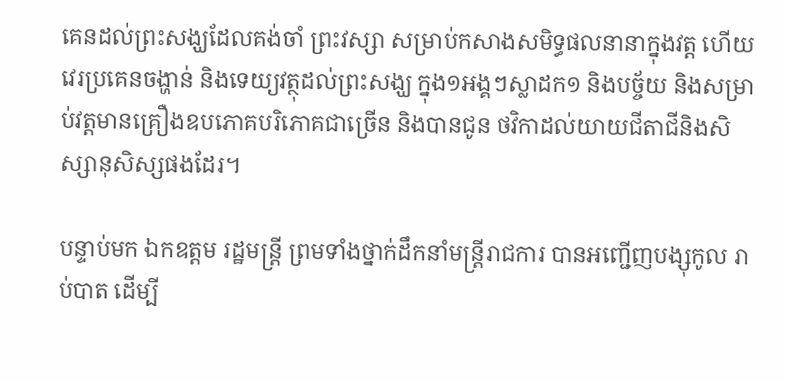គេនដល់ព្រះសង្ឃដែលគង់ចាំ ព្រះវស្សា សម្រាប់កសាងសមិទ្ធផលនានាក្នុងវត្ត ហើយវេរប្រគេនចង្ហាន់ និងទេយ្យវត្ថុដល់ព្រះសង្ឃ ក្នុង១អង្គៗស្លាដក១ និងបច្ច័យ និងសម្រាប់វត្តមានគ្រឿងឧបភោគបរិភោគជាច្រើន និងបានជូន ថវិកាដល់យាយជីតាជីនិងសិស្សានុសិស្សផងដែរ។

បន្ទាប់មក ឯកឧត្តម រដ្ឋមន្រ្តី ព្រមទាំងថ្នាក់ដឹកនាំមន្រ្តីរាជការ បានអញ្ជើញបង្សុកូល រាប់បាត ដើម្បី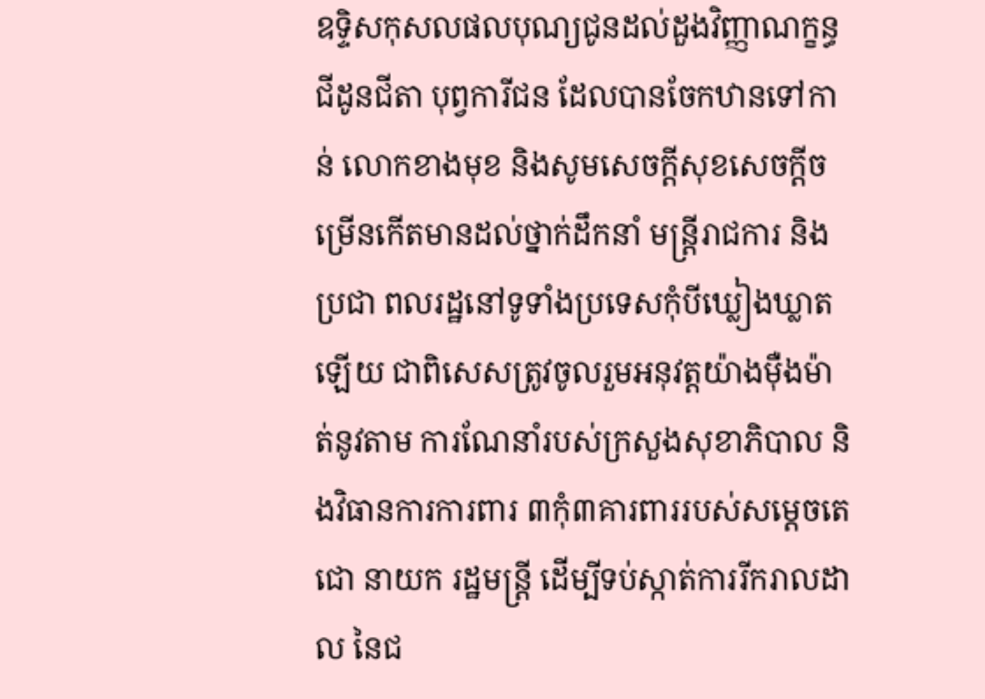ឧទ្ទិសកុសលផលបុណ្យជូនដល់ដួងវិញ្ញាណក្ខន្ធជីដូនជីតា បុព្វការីជន ដែលបានចែកឋានទៅកាន់ លោកខាងមុខ និងសូមសេចក្តីសុខសេចក្តីចម្រើនកើតមានដល់ថ្នាក់ដឹកនាំ មន្រ្តីរាជការ និងប្រជា ពលរដ្ឋនៅទូទាំងប្រទេសកុំបីឃ្លៀងឃ្លាតឡើយ ជាពិសេសត្រូវចូលរួមអនុវត្តយ៉ាងម៉ឺងម៉ាត់នូវតាម ការណែនាំរបស់ក្រសួងសុខាភិបាល និងវិធានការការពារ ៣កុំ៣គារពាររបស់សម្តេចតេជោ នាយក រដ្ឋមន្រ្តី ដើម្បីទប់ស្កាត់ការរីករាលដាល នៃជ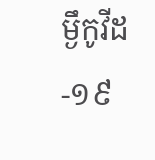ម្ងឹកូវីដ-១៩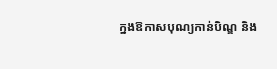ក្នងឱកាសបុណ្យកាន់បិណ្ឌ និង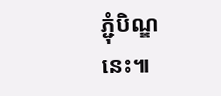ភ្ជុំបិណ្ឌ នេះ៕